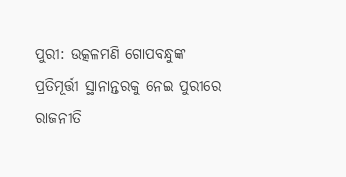ପୁରୀ: ଉତ୍କଳମଣି ଗୋପବନ୍ଧୁଙ୍କ ପ୍ରତିମୂର୍ତ୍ତୀ ସ୍ଥାନାନ୍ତରକୁ ନେଇ ପୁରୀରେ ରାଜନୀତି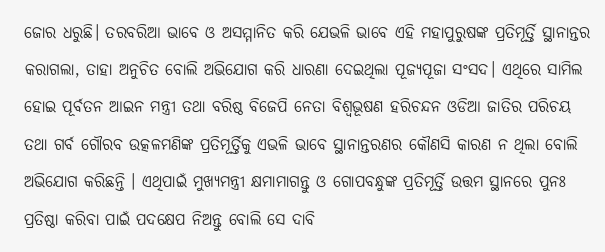ଜୋର ଧରୁଛି। ତରବରିଆ ଭାବେ ଓ ଅସମ୍ମାନିତ କରି ଯେଭଳି ଭାବେ ଏହି ମହାପୁରୁଷଙ୍କ ପ୍ରତିମୂର୍ତ୍ତି ସ୍ଥାନାନ୍ତର କରାଗଲା, ତାହା ଅନୁଚିତ ବୋଲି ଅଭିଯୋଗ କରି ଧାରଣା ଦେଇଥିଲା ପୂଜ୍ୟପୂଜା ସଂସଦ। ଏଥିରେ ସାମିଲ ହୋଇ ପୂର୍ବତନ ଆଇନ ମନ୍ତ୍ରୀ ତଥା ବରିଷ୍ଠ ବିଜେପି ନେତା ବିଶ୍ୱଭୂଷଣ ହରିଚନ୍ଦନ ଓଡିଆ ଜାତିର ପରିଚୟ ତଥା ଗର୍ବ ଗୌରବ ଉତ୍କଳମଣିଙ୍କ ପ୍ରତିମୂର୍ତ୍ତିକୁ ଏଭଳି ଭାବେ ସ୍ଥାନାନ୍ତରଣର କୌଣସି କାରଣ ନ ଥିଲା ବୋଲି ଅଭିଯୋଗ କରିଛନ୍ତି । ଏଥିପାଇଁ ମୁଖ୍ୟମନ୍ତ୍ରୀ କ୍ଷମାମାଗନ୍ତୁ ଓ ଗୋପବନ୍ଧୁଙ୍କ ପ୍ରତିମୂର୍ତ୍ତି ଉତ୍ତମ ସ୍ଥାନରେ ପୁନଃ ପ୍ରତିଷ୍ଠା କରିବା ପାଇଁ ପଦକ୍ଷେପ ନିଅନ୍ତୁ ବୋଲି ସେ ଦାବି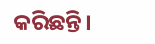କରିଛନ୍ତି।